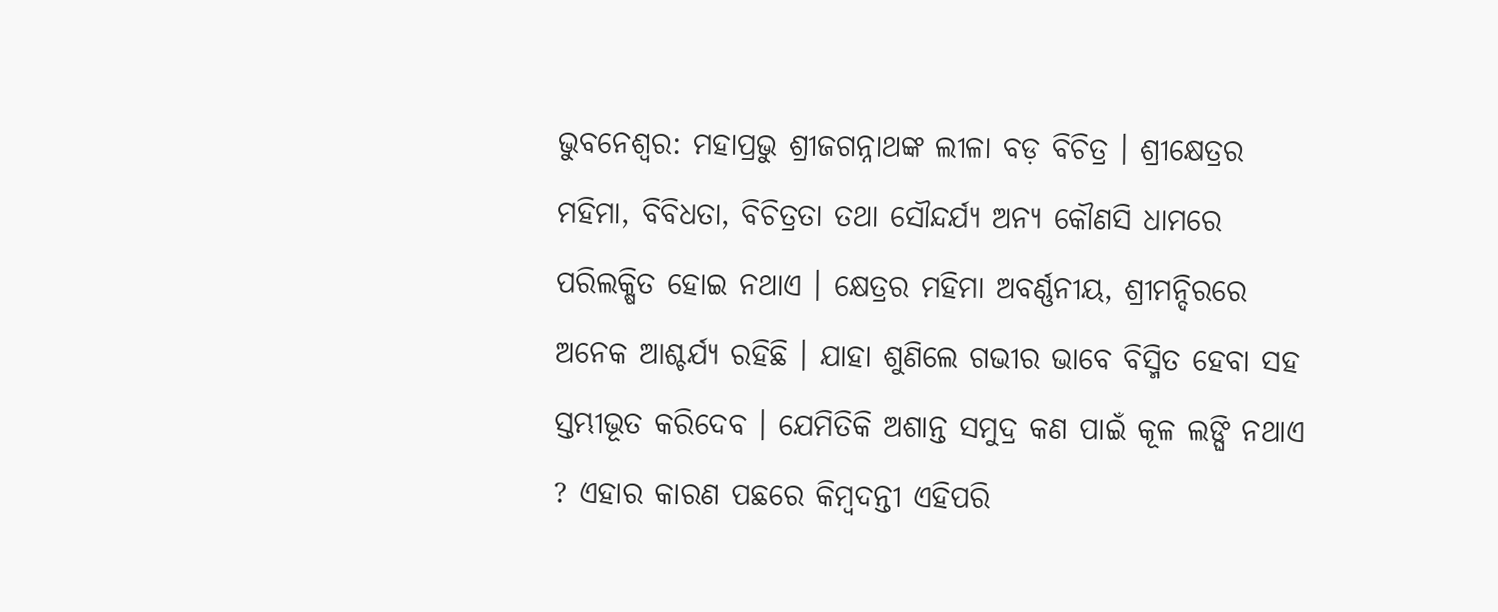ଭୁବନେଶ୍ବର: ମହାପ୍ରଭୁ ଶ୍ରୀଜଗନ୍ନାଥଙ୍କ ଲୀଳା ବଡ଼ ବିଚିତ୍ର । ଶ୍ରୀକ୍ଷେତ୍ରର ମହିମା, ବିବିଧତା, ବିଚିତ୍ରତା ତଥା ସୌନ୍ଦର୍ଯ୍ୟ ଅନ୍ୟ କୌଣସି ଧାମରେ ପରିଲକ୍ଷିତ ହୋଇ ନଥାଏ । କ୍ଷେତ୍ରର ମହିମା ଅବର୍ଣ୍ଣନୀୟ, ଶ୍ରୀମନ୍ଦିରରେ ଅନେକ ଆଶ୍ଚର୍ଯ୍ୟ ରହିଛି । ଯାହା ଶୁଣିଲେ ଗଭୀର ଭାବେ ବିସ୍ମିତ ହେବା ସହ ସ୍ତମ୍ଭୀଭୂତ କରିଦେବ । ଯେମିତିକି ଅଶାନ୍ତ ସମୁଦ୍ର କଣ ପାଇଁ କୂଳ ଲଙ୍ଘି ନଥାଏ ? ଏହାର କାରଣ ପଛରେ କିମ୍ବଦନ୍ତୀ ଏହିପରି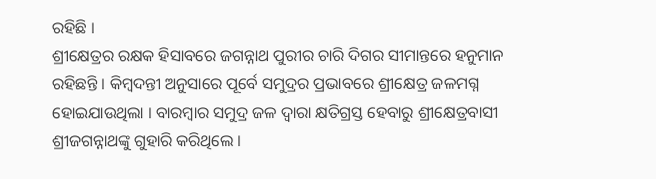ରହିଛି ।
ଶ୍ରୀକ୍ଷେତ୍ରର ରକ୍ଷକ ହିସାବରେ ଜଗନ୍ନାଥ ପୁରୀର ଚାରି ଦିଗର ସୀମାନ୍ତରେ ହନୁମାନ ରହିଛନ୍ତି । କିମ୍ବଦନ୍ତୀ ଅନୁସାରେ ପୂର୍ବେ ସମୁଦ୍ରର ପ୍ରଭାବରେ ଶ୍ରୀକ୍ଷେତ୍ର ଜଳମଗ୍ନ ହୋଇଯାଉଥିଲା । ବାରମ୍ବାର ସମୁଦ୍ର ଜଳ ଦ୍ବାରା କ୍ଷତିଗ୍ରସ୍ତ ହେବାରୁ ଶ୍ରୀକ୍ଷେତ୍ରବାସୀ ଶ୍ରୀଜଗନ୍ନାଥଙ୍କୁ ଗୁହାରି କରିଥିଲେ ।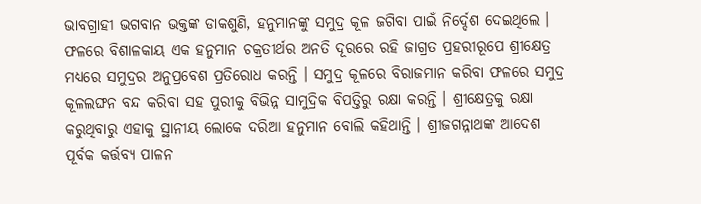ଭାବଗ୍ରାହୀ ଭଗବାନ ଭକ୍ତଙ୍କ ଡାକଶୁଣି, ହନୁମାନଙ୍କୁ ସମୁଦ୍ର କୂଳ ଜଗିବା ପାଇଁ ନିର୍ଦ୍ଦେଶ ଦେଇଥିଲେ । ଫଳରେ ବିଶାଳକାୟ ଏକ ହନୁମାନ ଚକ୍ରତୀର୍ଥର ଅନତି ଦୂରରେ ରହି ଜାଗ୍ରତ ପ୍ରହରୀରୂପେ ଶ୍ରୀକ୍ଷେତ୍ର ମଧ୍ୟରେ ସମୁଦ୍ରର ଅନୁପ୍ରବେଶ ପ୍ରତିରୋଧ କରନ୍ତି । ସମୁଦ୍ର କୂଳରେ ବିରାଜମାନ କରିବା ଫଳରେ ସମୁଦ୍ର କୂଳଲଙ୍ଘନ ବନ୍ଦ କରିବା ସହ ପୁରୀକୁ ବିଭିନ୍ନ ସାମୁଦ୍ରିକ ବିପତ୍ତିରୁ ରକ୍ଷା କରନ୍ତି । ଶ୍ରୀକ୍ଷେତ୍ରକୁ ରକ୍ଷା କରୁଥିବାରୁ ଏହାକୁ ସ୍ଥାନୀୟ ଲୋକେ ଦରିଆ ହନୁମାନ ବୋଲି କହିଥାନ୍ତି । ଶ୍ରୀଜଗନ୍ନାଥଙ୍କ ଆଦେଶ ପୂର୍ବକ କର୍ତ୍ତବ୍ୟ ପାଳନ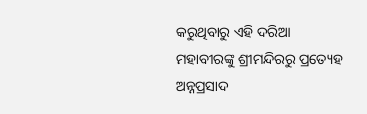କରୁଥିବାରୁ ଏହି ଦରିଆ ମହାବୀରଙ୍କୁ ଶ୍ରୀମନ୍ଦିରରୁ ପ୍ରତ୍ୟେହ ଅନ୍ନପ୍ରସାଦ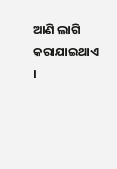ଆଣି ଲାଗି କରାଯାଇଥାଏ ।